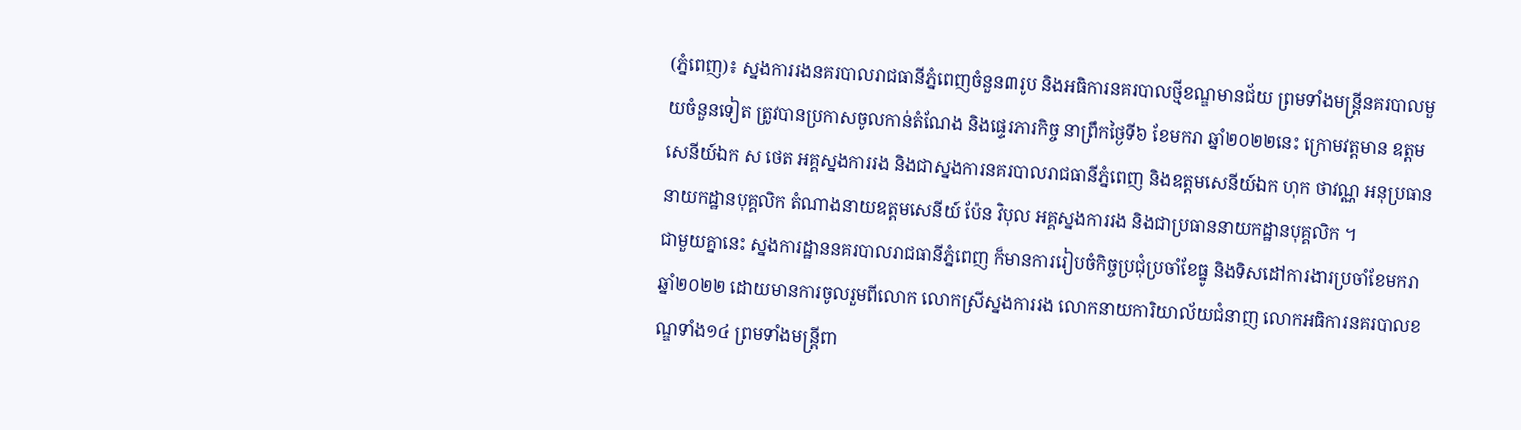(ភ្នំពេញ)៖ ស្នងការរងនគរបាលរាជធានីភ្នំពេញចំនួន៣រូប និងអធិការនគរបាលថ្មីខណ្ឌមានជ័យ ព្រមទាំងមន្រ្តីនគរបាលមួយចំនួនទៀត ត្រូវបានប្រកាសចូលកាន់តំណែង និងផ្ទេរភារកិច្ច នាព្រឹកថ្ងៃទី៦ ខែមករា ឆ្នាំ២០២២នេះ ក្រោមវត្តមាន ឧត្តមសេនីយ៍ឯក ស ថេត អគ្គស្នងការរង និងជាស្នងការនគរបាលរាជធានីភ្នំពេញ និងឧត្តមសេនីយ៍ឯក ហុក ថាវណ្ណ អនុប្រធាននាយកដ្ឋានបុគ្គលិក តំណាងនាយឧត្តមសេនីយ៍ ប៉ែន វិបុល អគ្គស្នងការរង និងជាប្រធាននាយកដ្ឋានបុគ្គលិក ។
ជាមួយគ្នានេះ ស្នងការដ្ឋាននគរបាលរាជធានីភ្នំពេញ ក៏មានការរៀបចំកិច្ចប្រជុំប្រចាំខែធ្នូ និងទិសដៅការងារប្រចាំខែមករា ឆ្នាំ២០២២ ដោយមានការចូលរួមពីលោក លោកស្រីស្នងការរង លោកនាយការិយាល័យជំនាញ លោកអធិការនគរបាលខណ្ឌទាំង១៤ ព្រមទាំងមន្ត្រីពា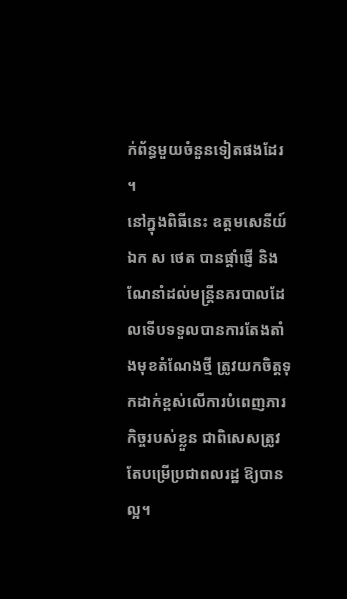ក់ព័ន្ធមួយចំនួនទៀតផងដែរ ។
នៅក្នុងពិធីនេះ ឧត្តមសេនីយ៍ឯក ស ថេត បានផ្តាំផ្ញើ និងណែនាំដល់មន្ត្រីនគរបាលដែលទើបទទួលបានការតែងតាំងមុខតំណែងថ្មី ត្រូវយកចិត្តទុកដាក់ខ្ពស់លើការបំពេញភារកិច្ចរបស់ខ្លួន ជាពិសេសត្រូវតែបម្រើប្រជាពលរដ្ឋ ឱ្យបានល្អ។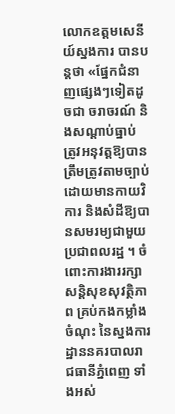លោកឧត្តមសេនីយ៍ស្នងការ បានបន្តថា «ផ្នែកជំនាញផ្សេងៗទៀតដូចជា ចរាចរណ៍ និងសណ្តាប់ធ្នាប់ ត្រូវអនុវត្តឱ្យបានត្រឹមត្រូវតាមច្បាប់ ដោយមានកាយវិការ និងសំដីឱ្យបានសមរម្យជាមួយប្រជាពលរដ្ឋ ។ ចំពោះការងាររក្សា សន្តិសុខសុវត្ថិភាព គ្រប់កងកម្លាំងចំណុះ នៃស្នងការដ្ឋាននគរបាលរាជធានីភ្នំពេញ ទាំងអស់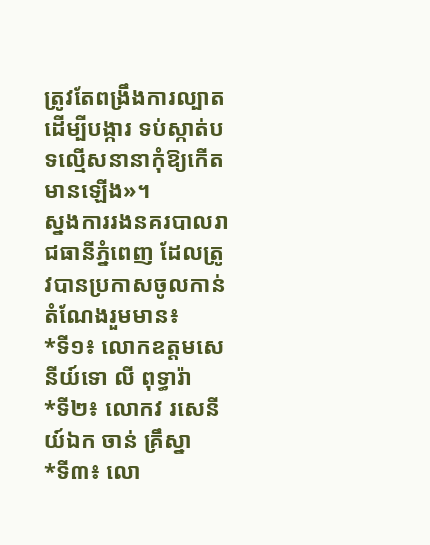ត្រូវតែពង្រឹងការល្បាត ដើម្បីបង្ការ ទប់ស្កាត់បទល្មើសនានាកុំឱ្យកើតមានឡើង»។
ស្នងការរងនគរបាលរាជធានីភ្នំពេញ ដែលត្រូវបានប្រកាសចូលកាន់តំណែងរួមមាន៖
*ទី១៖ លោកឧត្តមសេនីយ៍ទោ លី ពុទ្ធារ៉ា
*ទី២៖ លោកវ រសេនីយ៍ឯក ចាន់ គ្រឹស្នា
*ទី៣៖ លោ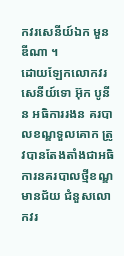កវរសេនីយ៍ឯក មួន ឌីណា ។
ដោយឡែកលោកវរសេនីយ៍ទោ អ៊ុក បូនីន អធិការរងន គរបាលខណ្ឌទួលគោក ត្រូវបានតែងតាំងជាអធិការនគរបាលថ្មីខណ្ឌមានជ័យ ជំនួសលោកវរ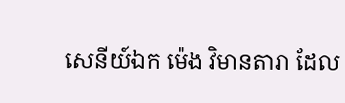សេនីយ៍ឯក ម៉េង វិមានតារា ដែល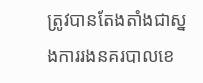ត្រូវបានតែងតាំងជាស្នងការរងនគរបាលខេ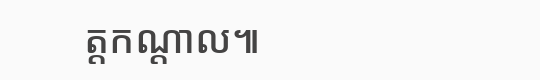ត្តកណ្តាល៕